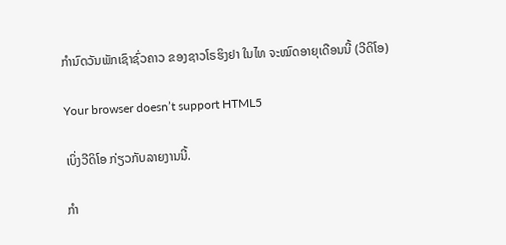ກໍານົດວັນພັກເຊົາຊົ່ວຄາວ ຂອງຊາວໂຣຮິງຢາ ໃນໄທ ຈະໝົດອາຍຸເດືອນນີ້ (ວີດິໂອ)

Your browser doesn’t support HTML5

ເບິ່ງວີດິໂອ ກ່ຽວກັບລາຍງານນີ້.

ກໍາ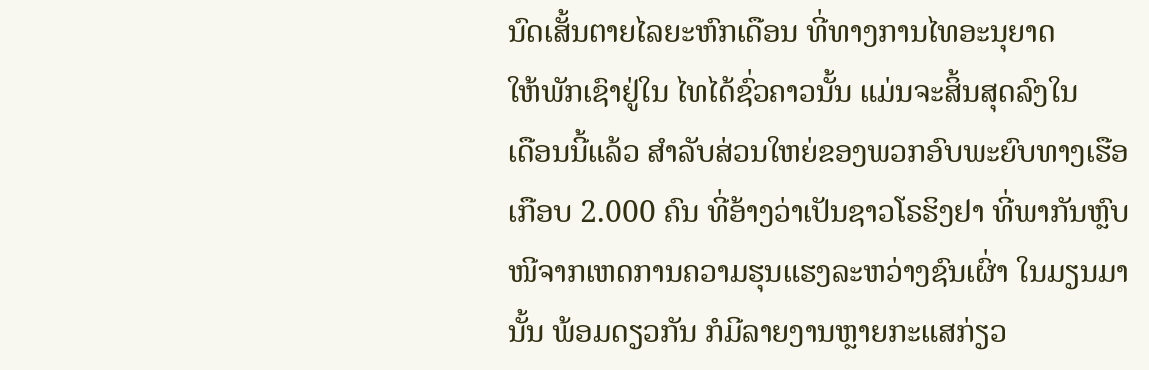ນົດເສັ້ນຕາຍໄລຍະຫົກເດືອນ ທີ່ທາງການໄທອະນຸຍາດ
ໃຫ້ພັກເຊົາຢູ່ໃນ ໄທໄດ້ຊົ່ວຄາວນັ້ນ ແມ່ນຈະສິ້ນສຸດລົງໃນ
ເດືອນນີ້ແລ້ວ ສໍາລັບສ່ວນໃຫຍ່ຂອງພວກອົບພະຍົບທາງເຮືອ
ເກືອບ 2.000 ຄົນ ທີ່ອ້າງວ່າເປັນຊາວໂຣຮິງຢາ ທີ່ພາກັນຫຼົບ
ໜີຈາກເຫດການຄວາມຮຸນແຮງລະຫວ່າງຊົນເຜົ່າ ໃນມຽນມາ
ນັ້ນ ພ້ອມດຽວກັນ ກໍມີລາຍງານຫຼາຍກະແສກ່ຽວ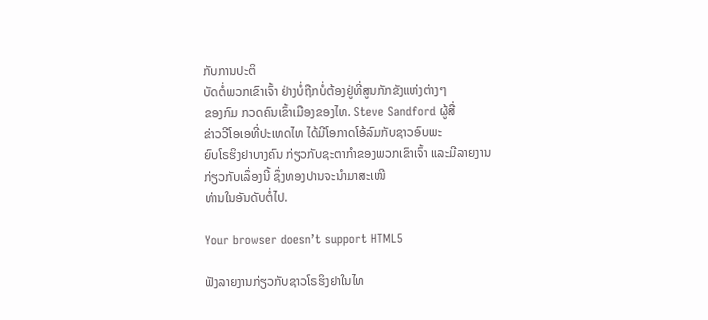ກັບການປະຕິ
ບັດຕໍ່ພວກເຂົາເຈົ້າ ຢ່າງບໍ່ຖືກບໍ່ຕ້ອງຢູ່ທີ່ສູນກັກຂັງແຫ່ງຕ່າງໆ
ຂອງກົມ ກວດຄົນເຂົ້າເມືອງຂອງໄທ. Steve Sandford ຜູ້ສື່
ຂ່າວວີໂອເອທີ່ປະເທດໄທ ໄດ້ມີໂອກາດໂອ້ລົມກັບຊາວອົບພະ
ຍົບໂຣຮິງຢາບາງຄົນ ກ່ຽວກັບຊະຕາກໍາຂອງພວກເຂົາເຈົ້າ ແລະມີລາຍງານກ່ຽວກັບເລຶ່ອງນີ້ ຊຶ່ງທອງປານຈະນໍາມາສະເໜີ
ທ່ານໃນອັນດັບຕໍ່ໄປ.

Your browser doesn’t support HTML5

ຟັງລາຍງານກ່ຽວກັບຊາວໂຣຮິງຢາໃນໄທ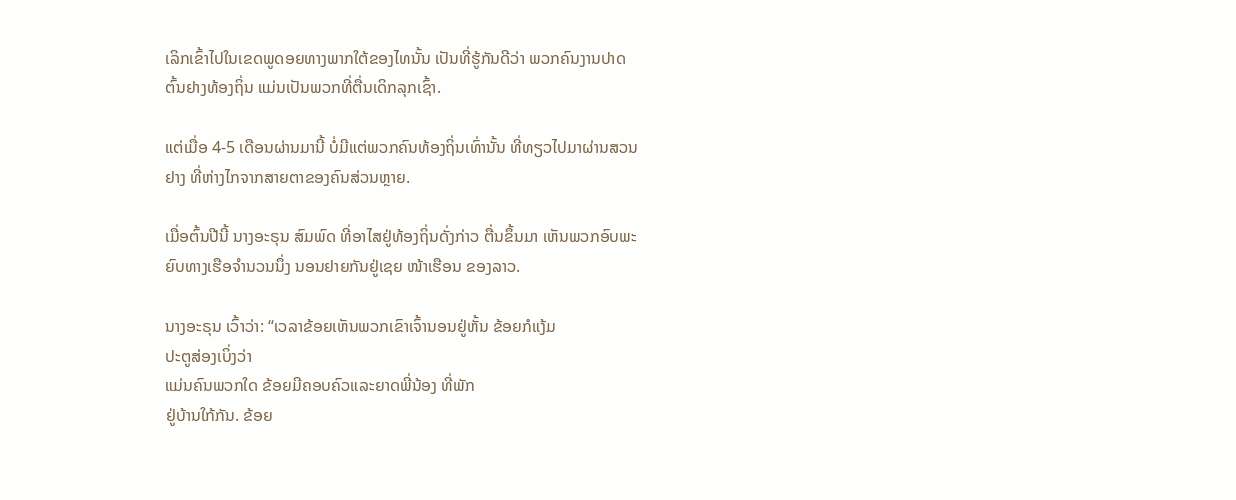ເລິກເຂົ້າໄປໃນເຂດພູດອຍທາງພາກໃຕ້ຂອງໄທນັ້ນ ເປັນທີ່ຮູ້ກັນດີວ່າ ພວກຄົນງານປາດ
ຕົ້ນຢາງທ້ອງຖິ່ນ ແມ່ນເປັນພວກທີ່ຕື່ນເດິກລຸກເຊົ້າ.

ແຕ່ເມື່ອ 4-5 ເດືອນຜ່ານມານີ້ ບໍ່ມີແຕ່ພວກຄົນທ້ອງຖິ່ນເທົ່ານັ້ນ ທີ່ທຽວໄປມາຜ່ານສວນ
ຢາງ ທີ່ຫ່າງໄກຈາກສາຍຕາຂອງຄົນສ່ວນຫຼາຍ.

ເມື່ອຕົ້ນປີນີ້ ນາງອະຣຸນ ສົມພົດ ທີ່ອາໄສຢູ່ທ້ອງຖິ່ນດັ່ງກ່າວ ຕື່ນຂຶ້ນມາ ເຫັນພວກອົບພະ
ຍົບທາງເຮືອຈໍານວນນຶ່ງ ນອນຢາຍກັນຢູ່ເຊຍ ໜ້າເຮືອນ ຂອງລາວ.

ນາງອະຣຸນ ເວົ້າວ່າ: “ເວລາຂ້ອຍເຫັນພວກເຂົາເຈົ້ານອນຢູ່ຫັ້ນ ຂ້ອຍກໍແງ້ມ
ປະຕູສ່ອງເບິ່ງວ່າ
ແມ່ນຄົນພວກໃດ ຂ້ອຍມີຄອບຄົວແລະຍາດພີ່ນ້ອງ ທີ່ພັກ
ຢູ່ບ້ານໃກ້ກັນ. ຂ້ອຍ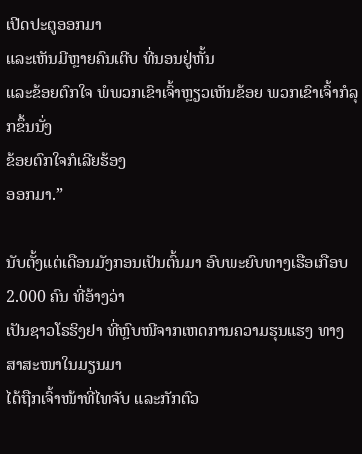ເປີດປະຕູອອກມາ
ແລະເຫັນມີຫຼາຍຄົນເຕີບ ທີ່ນອນຢູ່ຫັ້ນ
ແລະຂ້ອຍຕົກໃຈ ພໍພວກເຂົາເຈົ້າຫຼຽວເຫັນຂ້ອຍ ພວກເຂົາເຈົ້າກໍລຸກຂຶ້ນນັ່ງ
ຂ້ອຍຕົກໃຈກໍເລີຍຮ້ອງ
ອອກມາ.”

ນັບຕັ້ງແຕ່ເດືອນມັງກອນເປັນຕົ້ນມາ ອົບພະຍົບທາງເຮືອເກືອບ 2.000 ຄົນ ທີ່ອ້າງວ່າ
ເປັນຊາວໂຣຮິງຢາ ທີ່ຫຼົບໜີຈາກເຫດການຄວາມຮຸນແຮງ ທາງສາສະໜາໃນມຽນມາ
ໄດ້ຖືກເຈົ້າໜ້າທີ່ໄທຈັບ ແລະກັກຕົວ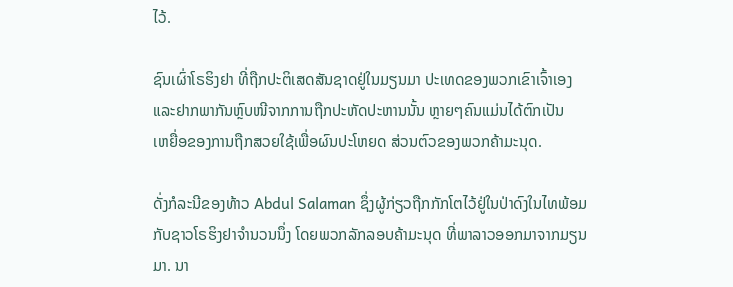ໄວ້.

ຊົນເຜົ່າໂຣຮິງຢາ ທີ່ຖືກປະຕິເສດສັນຊາດຢູ່ໃນມຽນມາ ປະເທດຂອງພວກເຂົາເຈົ້າເອງ
ແລະຢາກພາກັນຫຼົບໜີຈາກການຖືກປະຫັດປະຫານນັ້ນ ຫຼາຍໆຄົນແມ່ນໄດ້ຕົກເປັນ
ເຫຍື່ອຂອງການຖືກສວຍໃຊ້ເພື່ອຜົນປະໂຫຍດ ສ່ວນຕົວຂອງພວກຄ້າມະນຸດ.

ດັ່ງກໍລະນີຂອງທ້າວ Abdul Salaman ຊຶ່ງຜູ້ກ່ຽວຖືກກັກໂຕໄວ້ຢູ່ໃນປ່າດົງໃນໄທພ້ອມ
ກັບຊາວໂຣຮິງຢາຈໍານວນນຶ່ງ ໂດຍພວກລັກລອບຄ້າມະນຸດ ທີ່ພາລາວອອກມາຈາກມຽນ
ມາ. ນາ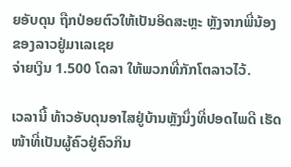ຍອັບດຸນ ຖືກປ່ອຍຕົວໃຫ້ເປັນອິດສະຫຼະ ຫຼັງຈາກພີ່ນ້ອງຂອງລາວຢູ່ມາເລເຊຍ
ຈ່າຍເງິນ 1.500 ໂດລາ ໃຫ້ພວກທີ່ກັກໂຕລາວໄວ້.

ເວລານີ້ ທ້າວອັບດຸນອາໄສຢູ່ບ້ານຫຼັງນຶ່ງທີ່ປອດໄພດີ ເຮັດໜ້າທີ່ເປັນຜູ້ຄົວຢູ່ຄົວກິນ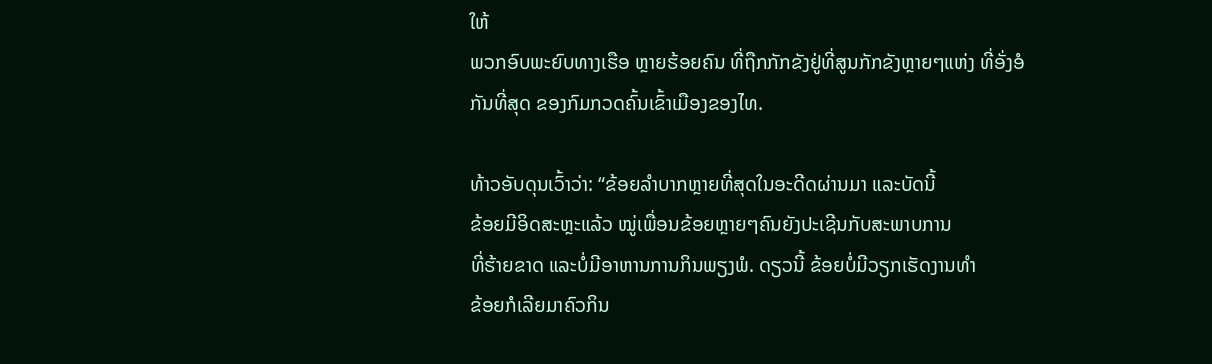ໃຫ້
ພວກອົບພະຍົບທາງເຮືອ ຫຼາຍຮ້ອຍຄົນ ທີ່ຖືກກັກຂັງຢູ່ທີ່ສູນກັກຂັງຫຼາຍໆແຫ່ງ ທີ່ອັ່ງອໍ
ກັນທີ່ສຸດ ຂອງກົມກວດຄົ້ນເຂົ້າເມືອງຂອງໄທ.

ທ້າວອັບດຸນເວົ້າວ່າ: “ຂ້ອຍລໍາບາກຫຼາຍທີ່ສຸດໃນອະດີດຜ່ານມາ ແລະບັດນີ້
ຂ້ອຍມີອິດສະຫຼະແລ້ວ ໝູ່ເພື່ອນຂ້ອຍຫຼາຍໆຄົນຍັງປະເຊີນກັບສະພາບການ
ທີ່ຮ້າຍຂາດ ແລະບໍ່ມີອາຫານການກິນພຽງພໍ. ດຽວນີ້ ຂ້ອຍບໍ່ມີວຽກເຮັດງານທໍາ
ຂ້ອຍກໍເລີຍມາຄົວກິນ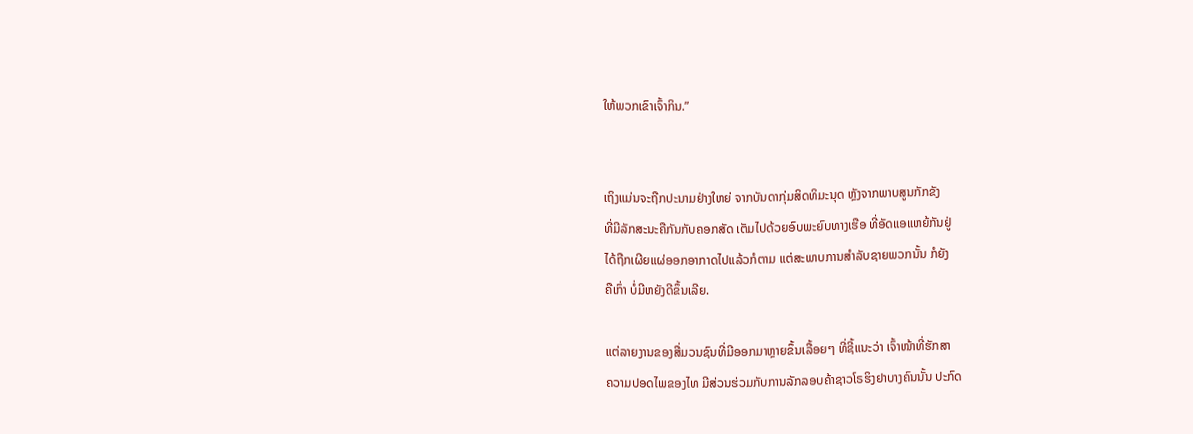ໃຫ້ພວກເຂົາເຈົ້າກິນ.”


ເຖິງແມ່ນຈະຖືກປະນາມຢ່າງໃຫຍ່ ຈາກບັນດາກຸ່ມສິດທິມະນຸດ ຫຼັງຈາກພາບສູນກັກຂັງ
ທີ່ມີລັກສະນະຄືກັນກັບຄອກສັດ ເຕັມໄປດ້ວຍອົບພະຍົບທາງເຮືອ ທີ່ອັດແອແຫຍ້ກັນຢູ່
ໄດ້ຖືກເຜີຍແຜ່ອອກອາກາດໄປແລ້ວກໍຕາມ ແຕ່ສະພາບການສໍາລັບຊາຍພວກນັ້ນ ກໍຍັງ
ຄືເກົ່າ ບໍ່ມີຫຍັງດີຂຶ້ນເລີຍ.

ແຕ່ລາຍງານຂອງສື່ມວນຊົນທີ່ມີອອກມາຫຼາຍຂຶ້ນເລື້ອຍໆ ທີ່ຊີ້ແນະວ່າ ເຈົ້າໜ້າທີ່ຮັກສາ
ຄວາມປອດໄພຂອງໄທ ມີສ່ວນຮ່ວມກັບການລັກລອບຄ້າຊາວໂຣຮິງຢາບາງຄົນນັ້ນ ປະກົດ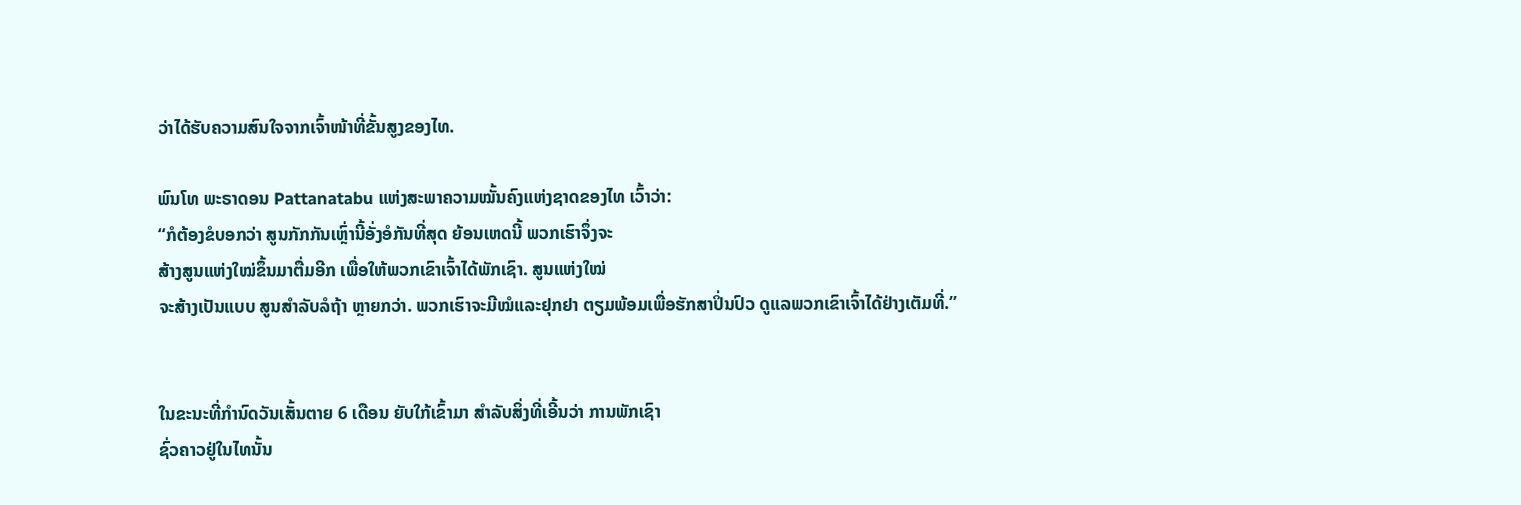ວ່າໄດ້ຮັບຄວາມສົນໃຈຈາກເຈົ້າໜ້າທີ່ຂັ້ນສູງຂອງໄທ.

ພົນໂທ ພະຣາດອນ Pattanatabu ແຫ່ງສະພາຄວາມໝັ້ນຄົງແຫ່ງຊາດຂອງໄທ ເວົ້າວ່າ:
“ກໍຕ້ອງຂໍບອກວ່າ ສູນກັກກັນເຫຼົ່ານີ້ອັ່ງອໍກັນທີ່ສຸດ ຍ້ອນເຫດນີ້ ພວກເຮົາຈຶ່ງຈະ
ສ້າງສູນແຫ່ງໃໝ່ຂຶ້ນມາຕື່ມອີກ ເພື່ອໃຫ້ພວກເຂົາເຈົ້າໄດ້ພັກເຊົາ. ສູນແຫ່ງໃໝ່
ຈະສ້າງເປັນແບບ ສູນສໍາລັບລໍຖ້າ ຫຼາຍກວ່າ. ພວກເຮົາຈະມີໝໍແລະຢຸກຢາ ຕຽມພ້ອມເພື່ອຮັກສາປິ່ນປົວ ດູແລພວກເຂົາເຈົ້າໄດ້ຢ່າງເຕັມທີ່.”


ໃນຂະນະທີ່ກໍານົດວັນເສັ້ນຕາຍ 6 ເດືອນ ຍັບໃກ້ເຂົ້າມາ ສໍາລັບສິ່ງທີ່ເອີ້ນວ່າ ການພັກເຊົາ
ຊົ່ວຄາວຢູ່ໃນໄທນັ້ນ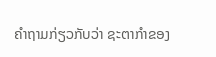ຄໍາຖາມກ່ຽວກັບວ່າ ຊະຕາກໍາຂອງ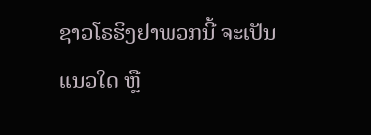ຊາວໂຣຮິງຢາພວກນີ້ ຈະເປັນ
ແນວໃດ ຫຼື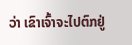ວ່າ ເຂົາເຈົ້າຈະໄປຕົກຢູ່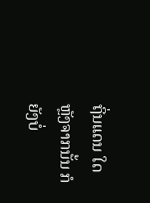ຖິ່ນແດນ ໃດຫຼັງຈາກນັ້ນ ກໍຍັງບໍ່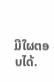ມີໃຜຕອບໄດ້.